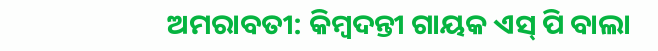ଅମରାବତୀ: କିମ୍ବଦନ୍ତୀ ଗାୟକ ଏସ୍ ପି ବାଲା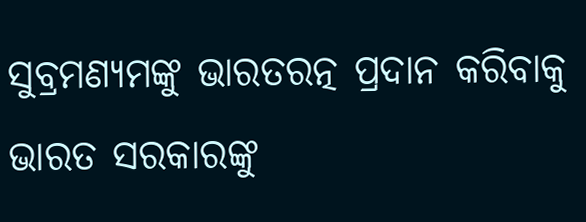ସୁବ୍ରମଣ୍ୟମଙ୍କୁ ଭାରତରତ୍ନ ପ୍ରଦାନ କରିବାକୁ ଭାରତ ସରକାରଙ୍କୁ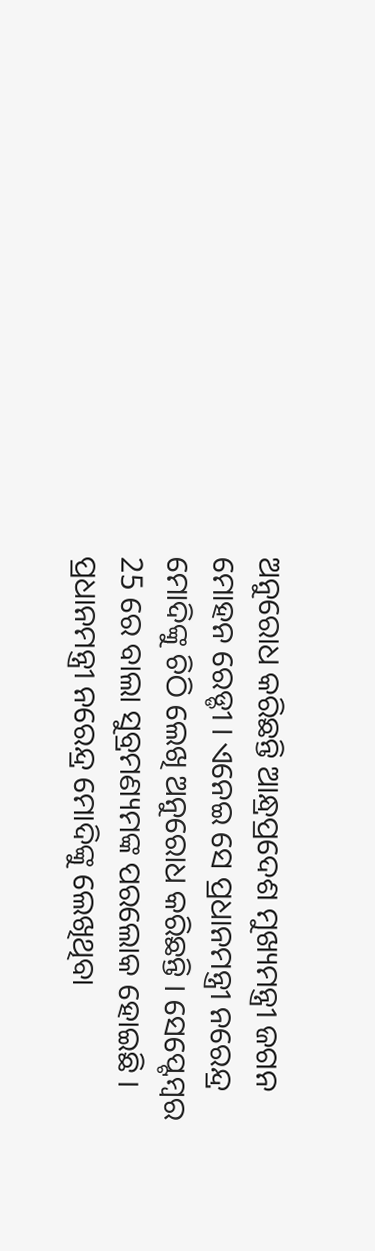ଅନୁରୋଧ କରିଛନ୍ତି ଆନ୍ଧ୍ରପ୍ରଦେଶ ମୁଖ୍ୟମନ୍ତ୍ରୀ ଜଗନ ମୋହନ ରେଡ୍ଡୀ । ଏନେଇ ସେ ପ୍ରଧାନମନ୍ତ୍ରୀ ନରେନ୍ଦ୍ର ମୋଦିଙ୍କୁ ଚିଠି ଲେଖି ଅନୁରୋଧ କରିଛନ୍ତି । ସେପ୍ଟେମ୍ବର 25 ରେ ବାଲା ସୁବ୍ରମଣ୍ୟମଙ୍କ ପରଲୋକ ହୋଇଛି ।
ପ୍ରଧାନମନ୍ତ୍ରୀ ନରେନ୍ଦ୍ର ମୋଦିଙ୍କୁ ଲେଖିଥିବା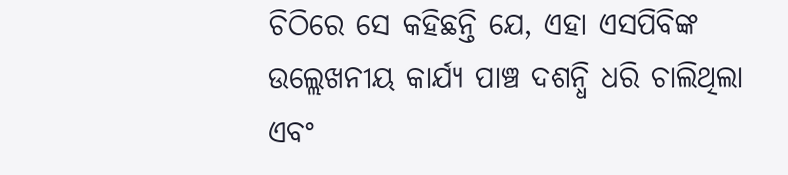ଚିଠିରେ ସେ କହିଛନ୍ତି ଯେ, ଏହା ଏସପିବିଙ୍କ ଉଲ୍ଲେଖନୀୟ କାର୍ଯ୍ୟ ପାଞ୍ଚ ଦଶନ୍ଧି ଧରି ଚାଲିଥିଲା ଏବଂ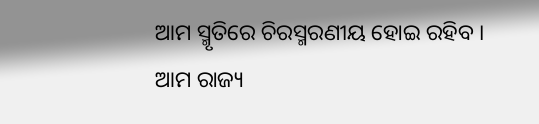ଆମ ସ୍ମୃତିରେ ଚିରସ୍ମରଣୀୟ ହୋଇ ରହିବ । ଆମ ରାଜ୍ୟ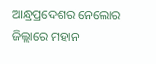ଆନ୍ଧ୍ରପ୍ରଦେଶର ନେଲୋର ଜିଲ୍ଲାରେ ମହାନ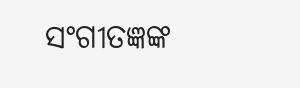ସଂଗୀତଜ୍ଞଙ୍କ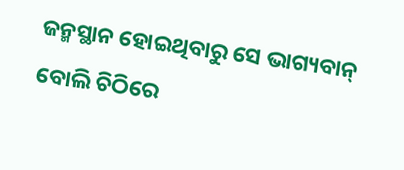ଜନ୍ମସ୍ଥାନ ହୋଇଥିବାରୁ ସେ ଭାଗ୍ୟବାନ୍ ବୋଲି ଚିଠିରେ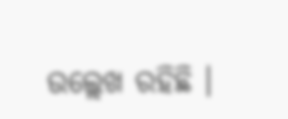ଉଲ୍ଲେଖ ରହିଛି ।